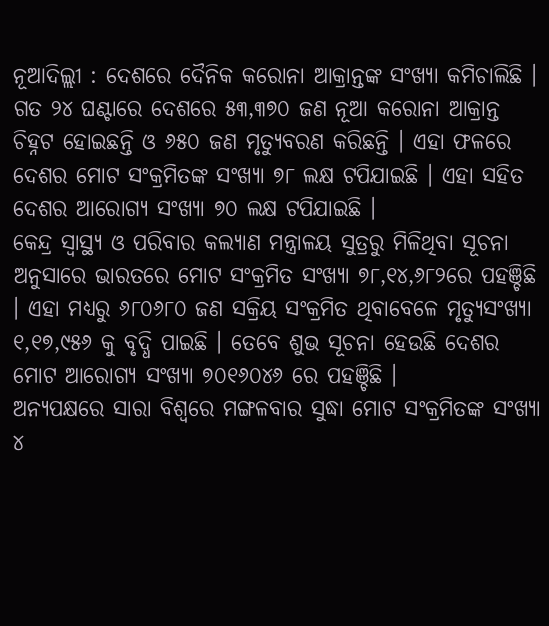ନୂଆଦିଲ୍ଲୀ : ଦେଶରେ ଦୈନିକ କରୋନା ଆକ୍ରାନ୍ତଙ୍କ ସଂଖ୍ୟା କମିଚାଲିଛି । ଗତ ୨୪ ଘଣ୍ଟାରେ ଦେଶରେ ୫୩,୩୭୦ ଜଣ ନୂଆ କରୋନା ଆକ୍ରାନ୍ତ ଚିହ୍ନଟ ହୋଇଛନ୍ତି ଓ ୬୫୦ ଜଣ ମୃତ୍ୟୁବରଣ କରିଛନ୍ତି । ଏହା ଫଳରେ ଦେଶର ମୋଟ ସଂକ୍ରମିତଙ୍କ ସଂଖ୍ୟା ୭୮ ଲକ୍ଷ ଟପିଯାଇଛି । ଏହା ସହିତ ଦେଶର ଆରୋଗ୍ୟ ସଂଖ୍ୟା ୭୦ ଲକ୍ଷ ଟପିଯାଇଛି ।
କେନ୍ଦ୍ର ସ୍ୱାସ୍ଥ୍ୟ ଓ ପରିବାର କଲ୍ୟାଣ ମନ୍ତ୍ରାଳୟ ସୁତ୍ରରୁ ମିଳିଥିବା ସୂଚନା ଅନୁସାରେ ଭାରତରେ ମୋଟ ସଂକ୍ରମିତ ସଂଖ୍ୟା ୭୮,୧୪,୬୮୨ରେ ପହଞ୍ଚିଛି । ଏହା ମଧ୍ୟରୁ ୬୮୦୬୮୦ ଜଣ ସକ୍ରିୟ ସଂକ୍ରମିତ ଥିବାବେଳେ ମୃତ୍ୟୁସଂଖ୍ୟା ୧,୧୭,୯୫୬ କୁ ବୃଦ୍ଧି ପାଇଛି । ତେବେ ଶୁଭ ସୂଚନା ହେଉଛି ଦେଶର ମୋଟ ଆରୋଗ୍ୟ ସଂଖ୍ୟା ୭୦୧୬୦୪୬ ରେ ପହଞ୍ଚିଛି ।
ଅନ୍ୟପକ୍ଷରେ ସାରା ବିଶ୍ୱରେ ମଙ୍ଗଳବାର ସୁଦ୍ଧା ମୋଟ ସଂକ୍ରମିତଙ୍କ ସଂଖ୍ୟା ୪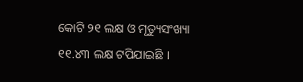କୋଟି ୨୧ ଲକ୍ଷ ଓ ମୃତ୍ୟୁସଂଖ୍ୟା ୧୧.୪୩ ଲକ୍ଷ ଟପିଯାଇଛି ।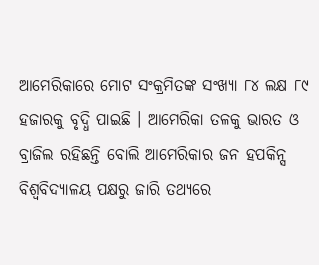ଆମେରିକାରେ ମୋଟ ସଂକ୍ରମିତଙ୍କ ସଂଖ୍ୟା ୮୪ ଲକ୍ଷ ୮୯ ହଜାରକୁ ବୃଦ୍ଧି ପାଇଛି । ଆମେରିକା ତଳକୁ ଭାରତ ଓ ବ୍ରାଜିଲ ରହିଛନ୍ତି ବୋଲି ଆମେରିକାର ଜନ ହପକିନ୍ସ ବିଶ୍ୱବିଦ୍ୟାଳୟ ପକ୍ଷରୁ ଜାରି ତଥ୍ୟରେ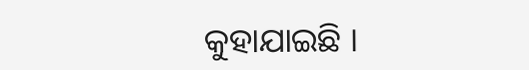କୁହାଯାଇଛି ।